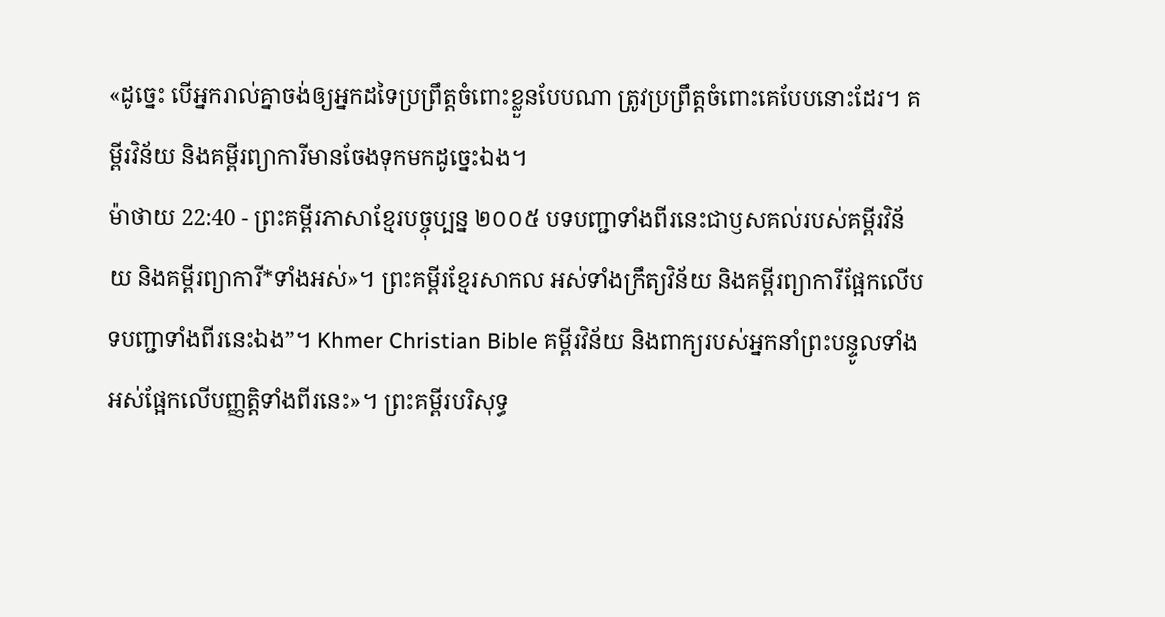«ដូច្នេះ បើអ្នករាល់គ្នាចង់ឲ្យអ្នកដទៃប្រព្រឹត្តចំពោះខ្លួនបែបណា ត្រូវប្រព្រឹត្តចំពោះគេបែបនោះដែរ។ គម្ពីរវិន័យ និងគម្ពីរព្យាការីមានចែងទុកមកដូច្នេះឯង។
ម៉ាថាយ 22:40 - ព្រះគម្ពីរភាសាខ្មែរបច្ចុប្បន្ន ២០០៥ បទបញ្ជាទាំងពីរនេះជាឫសគល់របស់គម្ពីរវិន័យ និងគម្ពីរព្យាការី*ទាំងអស់»។ ព្រះគម្ពីរខ្មែរសាកល អស់ទាំងក្រឹត្យវិន័យ និងគម្ពីរព្យាការីផ្អែកលើបទបញ្ជាទាំងពីរនេះឯង”។ Khmer Christian Bible គម្ពីរវិន័យ និងពាក្យរបស់អ្នកនាំព្រះបន្ទូលទាំងអស់ផ្អែកលើបញ្ញត្ដិទាំងពីរនេះ»។ ព្រះគម្ពីរបរិសុទ្ធ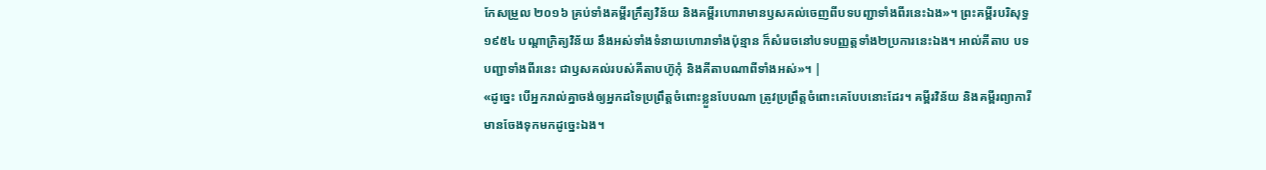កែសម្រួល ២០១៦ គ្រប់ទាំងគម្ពីរក្រឹត្យវិន័យ និងគម្ពីរហោរាមានឫសគល់ចេញពីបទបញ្ជាទាំងពីរនេះឯង»។ ព្រះគម្ពីរបរិសុទ្ធ ១៩៥៤ បណ្តាក្រិត្យវិន័យ នឹងអស់ទាំងទំនាយហោរាទាំងប៉ុន្មាន ក៏សំរេចនៅបទបញ្ញត្តទាំង២ប្រការនេះឯង។ អាល់គីតាប បទបញ្ជាទាំងពីរនេះ ជាឫសគល់របស់គីតាបហ៊ូកុំ និងគីតាបណាពីទាំងអស់»។ |
«ដូច្នេះ បើអ្នករាល់គ្នាចង់ឲ្យអ្នកដទៃប្រព្រឹត្តចំពោះខ្លួនបែបណា ត្រូវប្រព្រឹត្តចំពោះគេបែបនោះដែរ។ គម្ពីរវិន័យ និងគម្ពីរព្យាការីមានចែងទុកមកដូច្នេះឯង។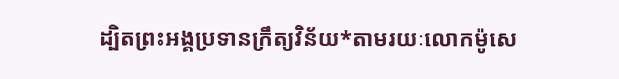ដ្បិតព្រះអង្គប្រទានក្រឹត្យវិន័យ*តាមរយៈលោកម៉ូសេ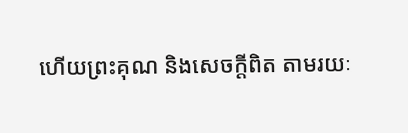ហើយព្រះគុណ និងសេចក្ដីពិត តាមរយៈ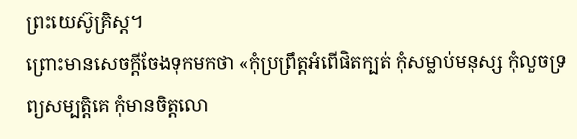ព្រះយេស៊ូគ្រិស្ត។
ព្រោះមានសេចក្ដីចែងទុកមកថា «កុំប្រព្រឹត្តអំពើផិតក្បត់ កុំសម្លាប់មនុស្ស កុំលួចទ្រព្យសម្បត្តិគេ កុំមានចិត្តលោ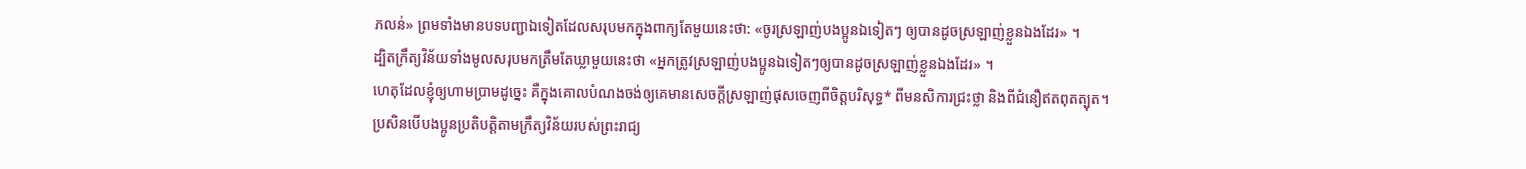ភលន់» ព្រមទាំងមានបទបញ្ជាឯទៀតដែលសរុបមកក្នុងពាក្យតែមួយនេះថា: «ចូរស្រឡាញ់បងប្អូនឯទៀតៗ ឲ្យបានដូចស្រឡាញ់ខ្លួនឯងដែរ» ។
ដ្បិតក្រឹត្យវិន័យទាំងមូលសរុបមកត្រឹមតែឃ្លាមួយនេះថា «អ្នកត្រូវស្រឡាញ់បងប្អូនឯទៀតៗឲ្យបានដូចស្រឡាញ់ខ្លួនឯងដែរ» ។
ហេតុដែលខ្ញុំឲ្យហាមប្រាមដូច្នេះ គឺក្នុងគោលបំណងចង់ឲ្យគេមានសេចក្ដីស្រឡាញ់ផុសចេញពីចិត្តបរិសុទ្ធ* ពីមនសិការជ្រះថ្លា និងពីជំនឿឥតពុតត្បុត។
ប្រសិនបើបងប្អូនប្រតិបត្តិតាមក្រឹត្យវិន័យរបស់ព្រះរាជ្យ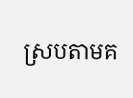ស្របតាមគ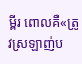ម្ពីរ ពោលគឺ«ត្រូវស្រឡាញ់ប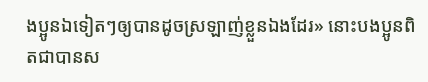ងប្អូនឯទៀតៗឲ្យបានដូចស្រឡាញ់ខ្លួនឯងដែរ» នោះបងប្អូនពិតជាបានស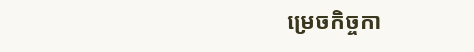ម្រេចកិច្ចកា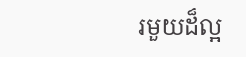រមួយដ៏ល្អ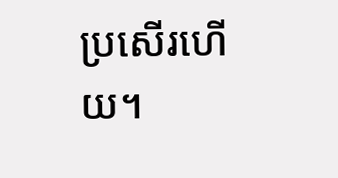ប្រសើរហើយ។